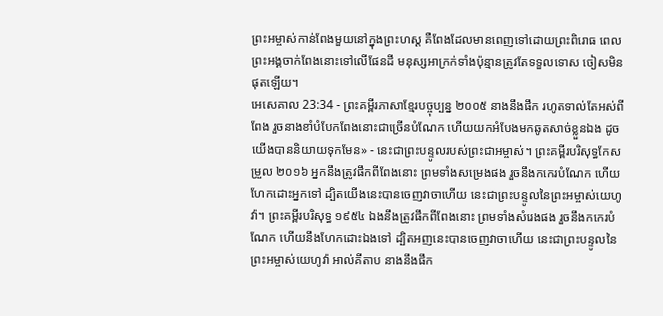ព្រះអម្ចាស់កាន់ពែងមួយនៅក្នុងព្រះហស្ដ គឺពែងដែលមានពេញទៅដោយព្រះពិរោធ ពេលព្រះអង្គចាក់ពែងនោះទៅលើផែនដី មនុស្សអាក្រក់ទាំងប៉ុន្មានត្រូវតែទទួលទោស ចៀសមិនផុតឡើយ។
អេសេគាល 23:34 - ព្រះគម្ពីរភាសាខ្មែរបច្ចុប្បន្ន ២០០៥ នាងនឹងផឹក រហូតទាល់តែអស់ពីពែង រួចនាងខាំបំបែកពែងនោះជាច្រើនបំណែក ហើយយកអំបែងមកឆូតសាច់ខ្លួនឯង ដូចយើងបាននិយាយទុកមែន» - នេះជាព្រះបន្ទូលរបស់ព្រះជាអម្ចាស់។ ព្រះគម្ពីរបរិសុទ្ធកែសម្រួល ២០១៦ អ្នកនឹងត្រូវផឹកពីពែងនោះ ព្រមទាំងសម្រេងផង រួចនឹងកកេរបំណែក ហើយហែកដោះអ្នកទៅ ដ្បិតយើងនេះបានចេញវាចាហើយ នេះជាព្រះបន្ទូលនៃព្រះអម្ចាស់យេហូវ៉ា។ ព្រះគម្ពីរបរិសុទ្ធ ១៩៥៤ ឯងនឹងត្រូវផឹកពីពែងនោះ ព្រមទាំងសំរេងផង រួចនឹងកកេរបំណែក ហើយនឹងហែកដោះឯងទៅ ដ្បិតអញនេះបានចេញវាចាហើយ នេះជាព្រះបន្ទូលនៃព្រះអម្ចាស់យេហូវ៉ា អាល់គីតាប នាងនឹងផឹក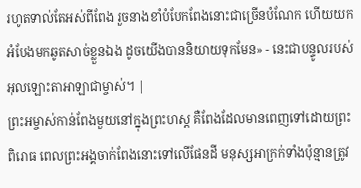រហូតទាល់តែអស់ពីពែង រួចនាងខាំបំបែកពែងនោះជាច្រើនបំណែក ហើយយកអំបែងមកឆូតសាច់ខ្លួនឯង ដូចយើងបាននិយាយទុកមែន» - នេះជាបន្ទូលរបស់អុលឡោះតាអាឡាជាម្ចាស់។ |
ព្រះអម្ចាស់កាន់ពែងមួយនៅក្នុងព្រះហស្ដ គឺពែងដែលមានពេញទៅដោយព្រះពិរោធ ពេលព្រះអង្គចាក់ពែងនោះទៅលើផែនដី មនុស្សអាក្រក់ទាំងប៉ុន្មានត្រូវ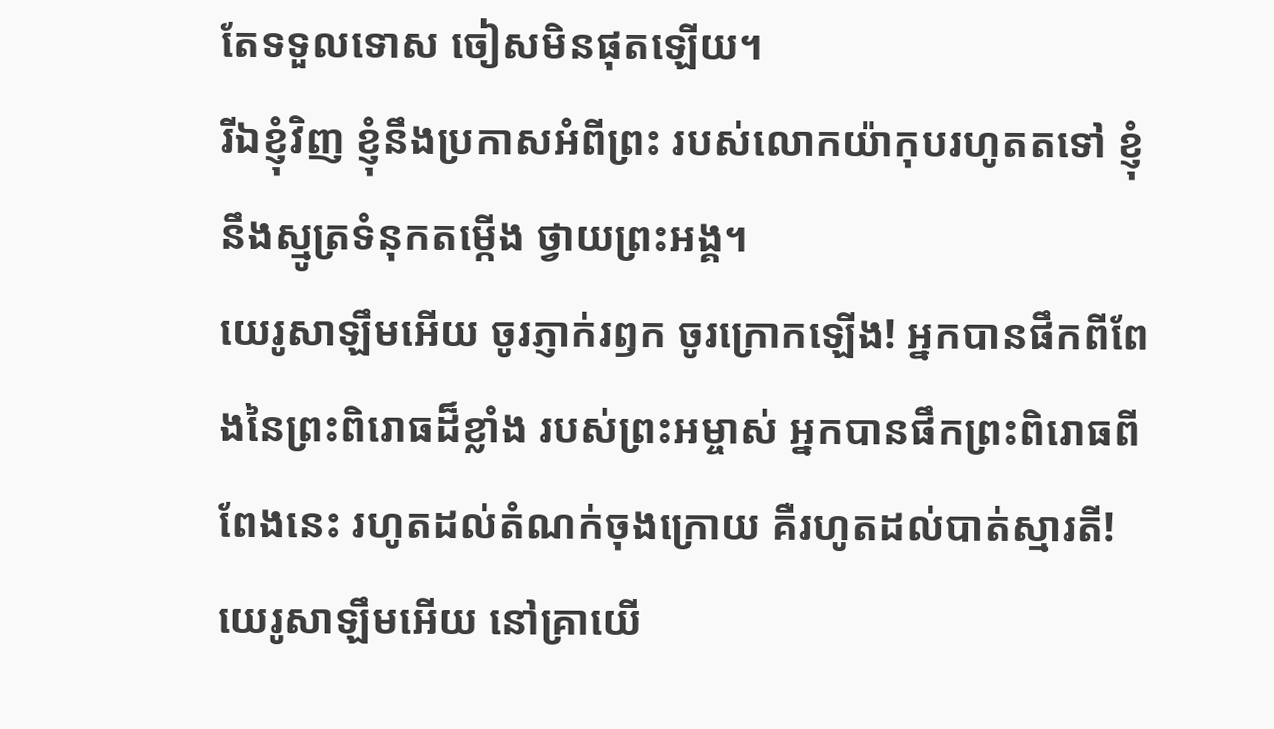តែទទួលទោស ចៀសមិនផុតឡើយ។
រីឯខ្ញុំវិញ ខ្ញុំនឹងប្រកាសអំពីព្រះ របស់លោកយ៉ាកុបរហូតតទៅ ខ្ញុំនឹងស្មូត្រទំនុកតម្កើង ថ្វាយព្រះអង្គ។
យេរូសាឡឹមអើយ ចូរភ្ញាក់រឭក ចូរក្រោកឡើង! អ្នកបានផឹកពីពែងនៃព្រះពិរោធដ៏ខ្លាំង របស់ព្រះអម្ចាស់ អ្នកបានផឹកព្រះពិរោធពីពែងនេះ រហូតដល់តំណក់ចុងក្រោយ គឺរហូតដល់បាត់ស្មារតី!
យេរូសាឡឹមអើយ នៅគ្រាយើ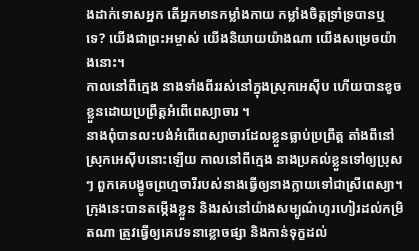ងដាក់ទោសអ្នក តើអ្នកមានកម្លាំងកាយ កម្លាំងចិត្តទ្រាំទ្របានឬទេ? យើងជាព្រះអម្ចាស់ យើងនិយាយយ៉ាងណា យើងសម្រេចយ៉ាងនោះ។
កាលនៅពីក្មេង នាងទាំងពីររស់នៅក្នុងស្រុកអេស៊ីប ហើយបានខូចខ្លួនដោយប្រព្រឹត្តអំពើពេស្យាចារ ។
នាងពុំបានលះបង់អំពើពេស្យាចារដែលខ្លួនធ្លាប់ប្រព្រឹត្ត តាំងពីនៅស្រុកអេស៊ីបនោះឡើយ កាលនៅពីក្មេង នាងប្រគល់ខ្លួនទៅឲ្យប្រុសៗ ពួកគេបង្ខូចព្រហ្មចារីរបស់នាងធ្វើឲ្យនាងក្លាយទៅជាស្រីពេស្យា។
ក្រុងនេះបានតម្កើងខ្លួន និងរស់នៅយ៉ាងសម្បូណ៌ហូរហៀរដល់កម្រិតណា ត្រូវធ្វើឲ្យគេវេទនាខ្លោចផ្សា និងកាន់ទុក្ខដល់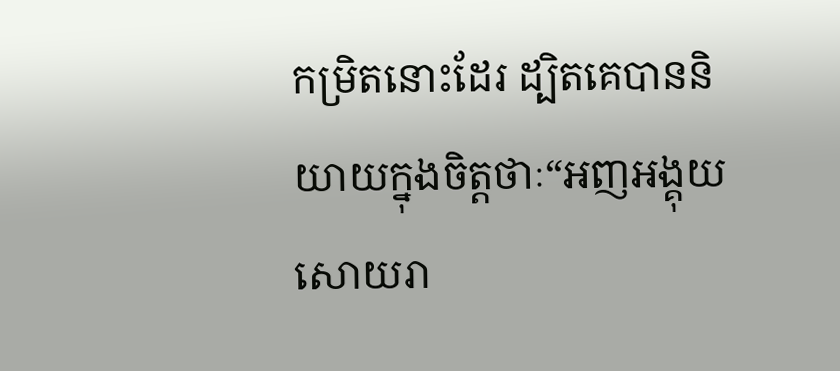កម្រិតនោះដែរ ដ្បិតគេបាននិយាយក្នុងចិត្តថាៈ“អញអង្គុយសោយរា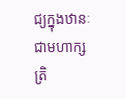ជ្យក្នុងឋានៈជាមហាក្សត្រិ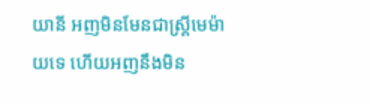យានី អញមិនមែនជាស្ត្រីមេម៉ាយទេ ហើយអញនឹងមិន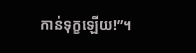កាន់ទុក្ខឡើយ!”។